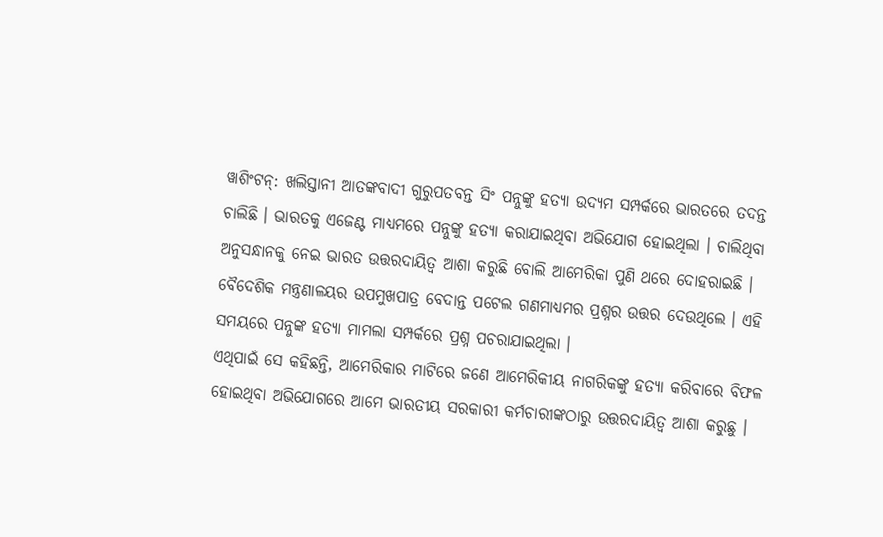ୱାଶିଂଟନ୍: ଖଲିସ୍ତାନୀ ଆତଙ୍କବାଦୀ ଗୁରୁପତବନ୍ତ ସିଂ ପନ୍ନୁଙ୍କୁ ହତ୍ୟା ଉଦ୍ୟମ ସମ୍ପର୍କରେ ଭାରତରେ ତଦନ୍ତ ଚାଲିଛି । ଭାରତକୁ ଏଜେଣ୍ଟ ମାଧ୍ୟମରେ ପନ୍ନୁଙ୍କୁ ହତ୍ୟା କରାଯାଇଥିବା ଅଭିଯୋଗ ହୋଇଥିଲା । ଚାଲିଥିବା ଅନୁସନ୍ଧାନକୁ ନେଇ ଭାରତ ଉତ୍ତରଦାୟିତ୍ୱ ଆଶା କରୁଛି ବୋଲି ଆମେରିକା ପୁଣି ଥରେ ଦୋହରାଇଛି । ବୈଦେଶିକ ମନ୍ତ୍ରଣାଳୟର ଉପମୁଖପାତ୍ର ବେଦାନ୍ତ ପଟେଲ ଗଣମାଧ୍ୟମର ପ୍ରଶ୍ନର ଉତ୍ତର ଦେଉଥିଲେ । ଏହି ସମୟରେ ପନ୍ନୁଙ୍କ ହତ୍ୟା ମାମଲା ସମ୍ପର୍କରେ ପ୍ରଶ୍ନ ପଚରାଯାଇଥିଲା ।
ଏଥିପାଇଁ ସେ କହିଛନ୍ତି, ଆମେରିକାର ମାଟିରେ ଜଣେ ଆମେରିକୀୟ ନାଗରିକଙ୍କୁ ହତ୍ୟା କରିବାରେ ବିଫଳ ହୋଇଥିବା ଅଭିଯୋଗରେ ଆମେ ଭାରତୀୟ ସରକାରୀ କର୍ମଚାରୀଙ୍କଠାରୁ ଉତ୍ତରଦାୟିତ୍ୱ ଆଶା କରୁଛୁ ।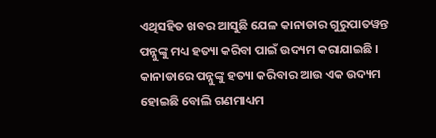ଏଥିସହିତ ଖବର ଆସୁଛି ଯେଳ କାନାଡାର ଗୁରୁପାତୱନ୍ତ ପନ୍ନୁଙ୍କୁ ମଧ୍ୟ ହତ୍ୟା କରିବା ପାଇଁ ଉଦ୍ୟମ କରାଯାଇଛି । କାନାଡାରେ ପନ୍ନୁଙ୍କୁ ହତ୍ୟା କରିବାର ଆଉ ଏକ ଉଦ୍ୟମ ହୋଇଛି ବୋଲି ଗଣମାଧ୍ୟମ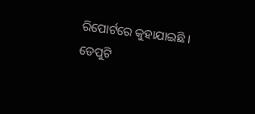ରିପୋର୍ଟରେ କୁହାଯାଇଛି । ଡେପୁଟି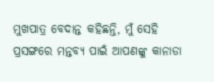ମୁଖପାତ୍ର ବେଦାନ୍ତ କହିଛନ୍ତି, ମୁଁ ସେହି ପ୍ରସଙ୍ଗରେ ମନ୍ତବ୍ୟ ପାଇଁ ଆପଣଙ୍କୁ କାନାଡା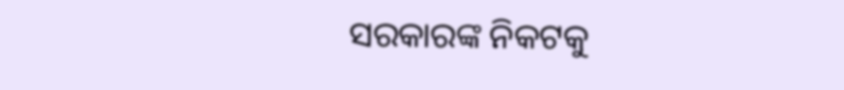ସରକାରଙ୍କ ନିକଟକୁ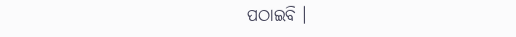ପଠାଇବି ।